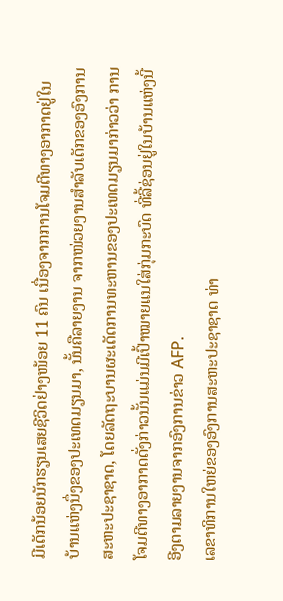ມີເດັກນ້ອຍນັກຮຽນເສຍຊີວິດຢ່າງໜ້ອຍ 11 ຄົນ ເນື່ອງຈາກການໂຈມຕີທາງອາກາດຢູ່ໃນບ້ານແຫ່ງນຶ່ງຂອງປະເທດມຽນມາ, ນັ້ນຄືລາຍງານ ຈາກໜ່ວຍງານສໍາລັບເດັກຂອງອົງການສະຫະປະຊາຊາດ, ໂດຍລັດຖະບານຜະເດັດການທະຫານຂອງປະເທດມຽນມາກ່າວວ່າ ການໂຈມຕີທາງອາກາດດັ່ງກ່າວນັ້ນແມ່ນມີເປົ້າໝາຍແນໃສ່ກຸ່ມກະບົດ ທີ່ລີ້ຊ່ອນຢູ່ໃນບ້ານແຫ່ງນີ້ ອີງຕາມລາຍງານຈາກອົງການຂ່າວ AFP.
ເລຂາທິການໃຫຍ່ຂອງອົງການສະຫະປະຊາຊາດ ທ່າ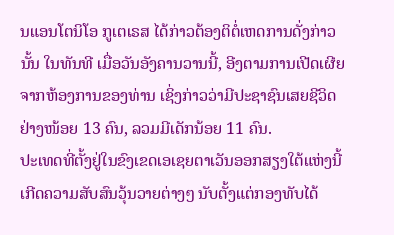ນແອນໂຕນິໂອ ກູເຕເຣສ ໄດ້ກ່າວຕ້ອງຕິຕໍ່ເຫດການດັ່ງກ່າວນັ້ນ ໃນທັນທີ ເມື່ອວັນອັງຄານວານນີ້, ອີງຕາມການເປີດເຜີຍຈາກຫ້ອງການຂອງທ່ານ ເຊິ່ງກ່າວວ່າມີປະຊາຊົນເສຍຊີວິດຢ່າງໜ້ອຍ 13 ຄົນ, ລວມມີເດັກນ້ອຍ 11 ຄົນ.
ປະເທດທີ່ຕັ້ງຢູ່ໃນຂົງເຂດເອເຊຍຕາເວັນອອກສຽງໃຕ້ແຫ່ງນີ້ ເກີດຄວາມສັບສົນວຸ້ນວາຍຕ່າງໆ ນັບຕັ້ງແຕ່ກອງທັບໄດ້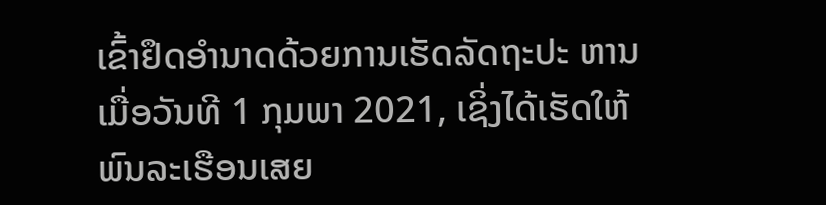ເຂົ້າຢຶດອໍານາດດ້ວຍການເຮັດລັດຖະປະ ຫານເມື່ອວັນທີ 1 ກຸມພາ 2021, ເຊິ່ງໄດ້ເຮັດໃຫ້ພົນລະເຮືອນເສຍ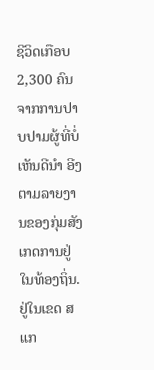ຊີວິດເກືອບ 2,300 ຄົນ ຈາກການປາບປາມຜູ້ທີ່ບໍ່ເຫັນດີນໍາ ອີງຕາມລາຍງານຂອງກຸ່ມສັງ ເກດການຢູ່ໃນທ້ອງຖິ່ນ.
ຢູ່ໃນເຂດ ສແກ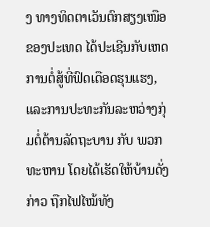ງ ທາງທິດຕາເວັນຕົກສຽງເໜືອຂອງປະເທດ ໄດ້ປະເຊີນກັບເຫດການຕໍ່ສູ້ທີ່ຟົດເດືອດຮຸນແຮງ, ແລະການປະທະກັນລະຫວ່າງກຸ່ມຕໍ່ຕ້ານລັດຖະບານ ກັບ ພວກທະຫານ ໂດຍໄດ້ເຮັດໃຫ້ບ້ານດັ່ງກ່າວ ຖືກໄຟໄໝ້ທັງ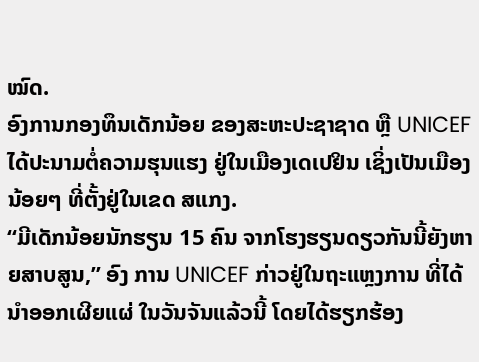ໝົດ.
ອົງການກອງທຶນເດັກນ້ອຍ ຂອງສະຫະປະຊາຊາດ ຫຼື UNICEF ໄດ້ປະນາມຕໍ່ຄວາມຮຸນແຮງ ຢູ່ໃນເມືອງເດເປຢິນ ເຊິ່ງເປັນເມືອງນ້ອຍໆ ທີ່ຕັ້ງຢູ່ໃນເຂດ ສແກງ.
“ມີເດັກນ້ອຍນັກຮຽນ 15 ຄົນ ຈາກໂຮງຮຽນດຽວກັນນີ້ຍັງຫາຍສາບສູນ,” ອົງ ການ UNICEF ກ່າວຢູ່ໃນຖະແຫຼງການ ທີ່ໄດ້ນຳອອກເຜີຍແຜ່ ໃນວັນຈັນແລ້ວນີ້ ໂດຍໄດ້ຮຽກຮ້ອງ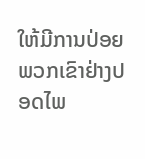ໃຫ້ມີການປ່ອຍພວກເຂົາຢ່າງປອດໄພ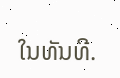ໃນທັນທີ.